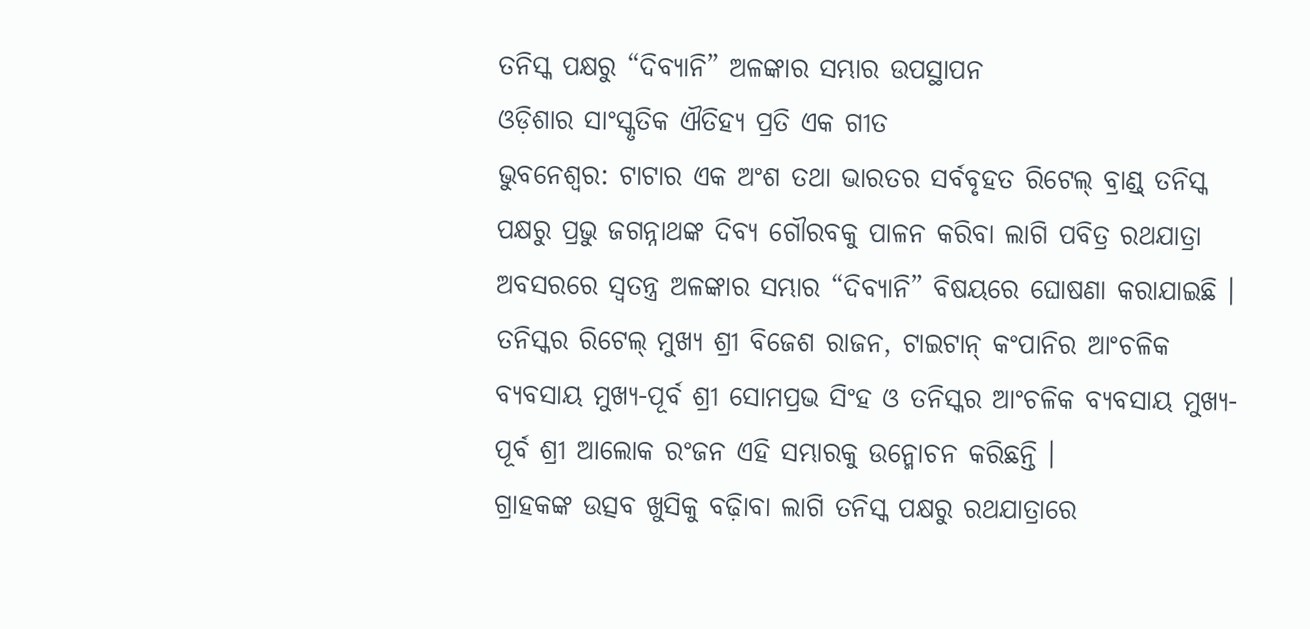ତନିସ୍କ ପକ୍ଷରୁ “ଦିବ୍ୟାନି” ଅଳଙ୍କାର ସମ୍ଭାର ଉପସ୍ଥାପନ
ଓଡ଼ିଶାର ସାଂସ୍କୃତିକ ଐତିହ୍ୟ ପ୍ରତି ଏକ ଗୀତ
ଭୁବନେଶ୍ୱର: ଟାଟାର ଏକ ଅଂଶ ତଥା ଭାରତର ସର୍ବବୃହତ ରିଟେଲ୍ ବ୍ରାଣ୍ଡ୍ ତନିସ୍କ ପକ୍ଷରୁ ପ୍ରଭୁ ଜଗନ୍ନାଥଙ୍କ ଦିବ୍ୟ ଗୌରବକୁ ପାଳନ କରିବା ଲାଗି ପବିତ୍ର ରଥଯାତ୍ରା ଅବସରରେ ସ୍ୱତନ୍ତ୍ର ଅଳଙ୍କାର ସମ୍ଭାର “ଦିବ୍ୟାନି” ବିଷୟରେ ଘୋଷଣା କରାଯାଇଛି । ତନିସ୍କର ରିଟେଲ୍ ମୁଖ୍ୟ ଶ୍ରୀ ବିଜେଶ ରାଜନ, ଟାଇଟାନ୍ କଂପାନିର ଆଂଚଳିକ ବ୍ୟବସାୟ ମୁଖ୍ୟ-ପୂର୍ବ ଶ୍ରୀ ସୋମପ୍ରଭ ସିଂହ ଓ ତନିସ୍କର ଆଂଚଳିକ ବ୍ୟବସାୟ ମୁଖ୍ୟ-ପୂର୍ବ ଶ୍ରୀ ଆଲୋକ ରଂଜନ ଏହି ସମ୍ଭାରକୁ ଉନ୍ମୋଚନ କରିଛନ୍ତି ।
ଗ୍ରାହକଙ୍କ ଉତ୍ସବ ଖୁସିକୁ ବଢ଼ାିବା ଲାଗି ତନିସ୍କ ପକ୍ଷରୁ ରଥଯାତ୍ରାରେ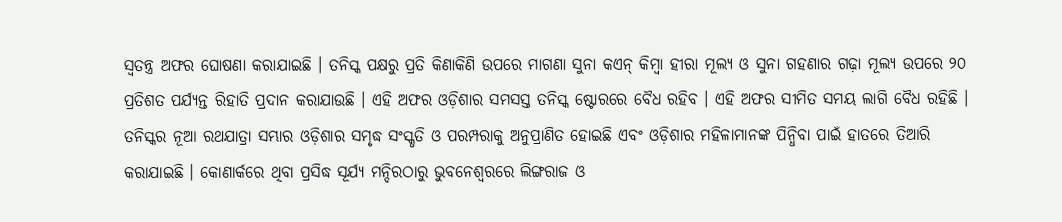ସ୍ୱତନ୍ତ୍ର ଅଫର ଘୋଷଣା କରାଯାଇଛି । ତନିସ୍କ ପକ୍ଷରୁ ପ୍ରତି କିଣାକିଣି ଉପରେ ମାଗଣା ସୁନା କଏନ୍ କିମ୍ବା ହୀରା ମୂଲ୍ୟ ଓ ସୁନା ଗହଣାର ଗଢ଼ା ମୂଲ୍ୟ ଉପରେ ୨୦ ପ୍ରତିଶତ ପର୍ଯ୍ୟନ୍ତ ରିହାତି ପ୍ରଦାନ କରାଯାଉଛି । ଏହି ଅଫର ଓଡ଼ିଶାର ସମସସ୍ତ ତନିସ୍କ ଷ୍ଟୋରରେ ବୈଧ ରହିବ । ଏହି ଅଫର ସୀମିତ ସମୟ ଲାଗି ବୈଧ ରହିଛି ।
ତନିସ୍କର ନୂଆ ରଥଯାତ୍ରା ସମ୍ଭାର ଓଡ଼ିଶାର ସମୃଦ୍ଧ ସଂସ୍କୃତି ଓ ପରମ୍ପରାକୁ ଅନୁପ୍ରାଣିତ ହୋଇଛି ଏବଂ ଓଡ଼ିଶାର ମହିଳାମାନଙ୍କ ପିନ୍ଧିବା ପାଇଁ ହାତରେ ତିଆରି କରାଯାଇଛି । କୋଣାର୍କରେ ଥିବା ପ୍ରସିଦ୍ଧ ସୂର୍ଯ୍ୟ ମନ୍ଦିରଠାରୁ ଭୁବନେଶ୍ୱରରେ ଲିଙ୍ଗରାଜ ଓ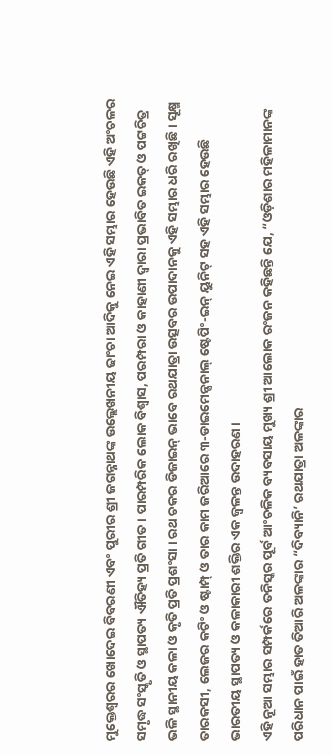ମୁକ୍ତେଶ୍ୱରର ଖୋଦେଇ ବିବରଣୀ ଏବଂ ପୁରୀର ଶ୍ରୀ ଜଗନ୍ନାଥଙ୍କ ଉଲ୍ଲେଖନୀୟ ଢାଂଚା ଆଦିକୁ ନେଇ ଏହି ସମ୍ଭାର ହେଉଛି ଏହି ଅଂଚଳର ସମୃଦ୍ଧ ସଂସ୍କୃତି ଓ ସ୍ଥାପତ୍ୟ ଐତିହ୍ୟ ପ୍ରତି ଗୀତ । ପାରମ୍ପରିକ ଲୋକ ବିଶ୍ୱାସ, ପରମ୍ପରା ଓ କାହାଣୀ ଦ୍ୱାରା ପ୍ରଭାବିତ ଇକତ୍ ଓ ପଟ୍ଟଚିତ୍ର ଭଳି ସ୍ଥାନୀୟ କଳା ଓ କୃତି ପ୍ରତି ପ୍ରଶଂସା । ରଥ ଚକର ଡିଜାଇନ୍ ଭାବେ ରଥଯାତ୍ରା ଉତ୍ସବର ଉପାଦାନକୁ ଏହି ସମ୍ଭାର ଧରି ରଖିଛି । ସୂକ୍ଷ୍ମ ତାରକସୀ, ଲେଜର କଟିଂ ଓ ଷ୍ଟାମ୍ପ୍ ଓ ତାର କାମ ଜରିଆରେ ୩-ଡାଇମେନ୍ସନାଲ୍ ଷ୍ଟେପିଂ-ଇନ୍ ୟୁନିଟ୍ ସହ ଏହି ସମ୍ଭାର ହେଉଛି ଭାରତୀୟ ସ୍ଥାପତ୍ୟ ଓ କଳାକାରୀ ଶକ୍ତିର ଏକ ଜ୍ୱଳନ୍ତ ଉଦାହରଣ ।
ଏହି ନୂଆ ସମ୍ଭାର ସମ୍ପର୍କରେ ତନିସ୍କର ପୂର୍ବ ଆଂଚଳିକ ବ୍ୟବସାୟ ମୁଖ୍ୟ ଶ୍ରୀ ଆଲୋକ ରଂଜନ କହିଛନ୍ତି ଯେ, “ଓଡ଼ିଶାର ମହିଳାମାନଙ୍କ ପରିଧାନ ପାଇଁ ହାତ ତିଆରି ଅଳଙ୍କାର “ଦିବ୍ୟାନି’ ରଥଯାତ୍ରା ଅଳଙ୍କାର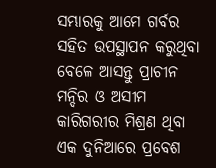ସମ୍ଭାରକୁ ଆମେ ଗର୍ବର ସହିତ ଉପସ୍ଥାପନ କରୁଥିବା ବେଳେ ଆସନ୍ତୁ ପ୍ରାଚୀନ ମନ୍ଦିର ଓ ଅସୀମ କାରିଗରୀର ମିଶ୍ରଣ ଥିବା ଏକ ଦୁନିଆରେ ପ୍ରବେଶ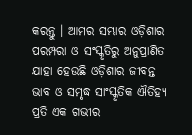କରନ୍ତୁ । ଆମର ସମ୍ଭାର ଓଡ଼ିଶାର ପରମ୍ପରା ଓ ସଂସ୍କୃତିରୁ ଅନୁପ୍ରାଣିତ ଯାହା ହେଉଛି ଓଡ଼ିଶାର ଜୀବନ୍ତ ଭାବ ଓ ସମୃଦ୍ଧ ସାଂସ୍କୃତିକ ଐତିହ୍ୟ ପ୍ରତି ଏକ ଗଭୀର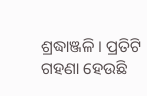ଶ୍ରଦ୍ଧାଞ୍ଜଳି । ପ୍ରତିଟି ଗହଣା ହେଉଛି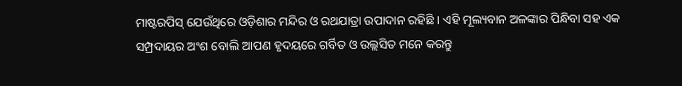ମାଷ୍ଟରପିସ୍ ଯେଉଁଥିରେ ଓଡ଼ିଶାର ମନ୍ଦିର ଓ ରଥଯାତ୍ରା ଉପାଦାନ ରହିଛି । ଏହି ମୂଲ୍ୟବାନ ଅଳଙ୍କାର ପିନ୍ଧିବା ସହ ଏକ ସମ୍ପ୍ରଦାୟର ଅଂଶ ବୋଲି ଆପଣ ହୃଦୟରେ ଗର୍ବିତ ଓ ଉଲ୍ଲସିତ ମନେ କରନ୍ତୁ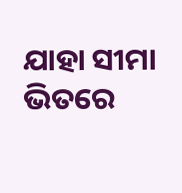ଯାହା ସୀମା ଭିତରେ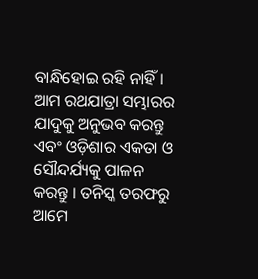ବାନ୍ଧିହୋଇ ରହି ନାହିଁ । ଆମ ରଥଯାତ୍ରା ସମ୍ଭାରର ଯାଦୁକୁ ଅନୁଭବ କରନ୍ତୁ ଏବଂ ଓଡ଼ିଶାର ଏକତା ଓ ସୌନ୍ଦର୍ଯ୍ୟକୁ ପାଳନ କରନ୍ତୁ । ତନିସ୍କ ତରଫରୁ ଆମେ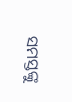ସମସ୍ତଙ୍କୁ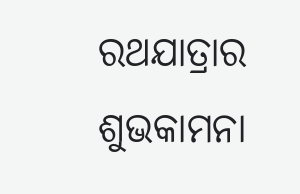ରଥଯାତ୍ରାର ଶୁଭକାମନା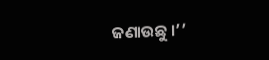ଜଣାଉଛୁ ।’’